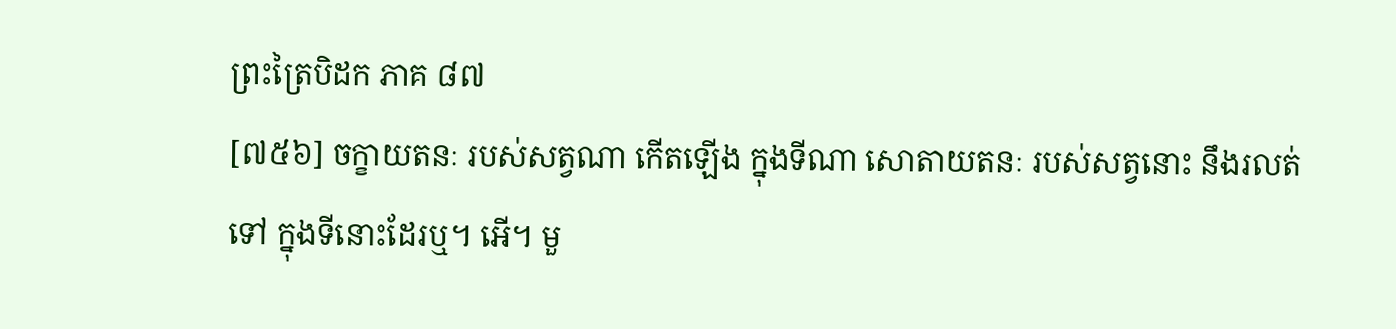ព្រះត្រៃបិដក ភាគ ៨៧
[៧៥៦] ចក្ខាយតនៈ របស់សត្វណា កើតឡើង ក្នុងទីណា សោតាយតនៈ របស់សត្វនោះ នឹងរលត់ទៅ ក្នុងទីនោះដែរឬ។ អើ។ មួ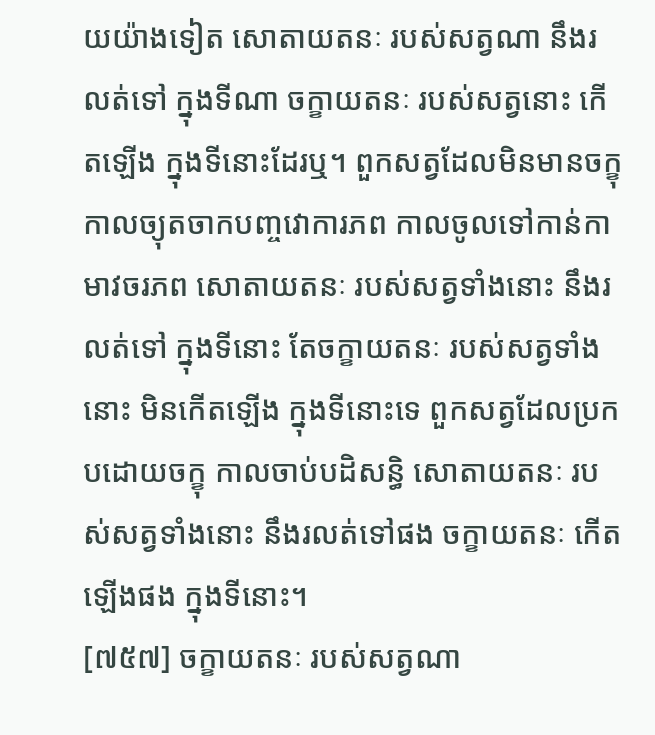យយ៉ាងទៀត សោតាយតនៈ របស់សត្វណា នឹងរលត់ទៅ ក្នុងទីណា ចក្ខាយតនៈ របស់សត្វនោះ កើតឡើង ក្នុងទីនោះដែរឬ។ ពួកសត្វដែលមិនមានចក្ខុ កាលច្យុតចាកបញ្ចវោការភព កាលចូលទៅកាន់កាមាវចរភព សោតាយតនៈ របស់សត្វទាំងនោះ នឹងរលត់ទៅ ក្នុងទីនោះ តែចក្ខាយតនៈ របស់សត្វទាំងនោះ មិនកើតឡើង ក្នុងទីនោះទេ ពួកសត្វដែលប្រកបដោយចក្ខុ កាលចាប់បដិសន្ធិ សោតាយតនៈ របស់សត្វទាំងនោះ នឹងរលត់ទៅផង ចក្ខាយតនៈ កើតឡើងផង ក្នុងទីនោះ។
[៧៥៧] ចក្ខាយតនៈ របស់សត្វណា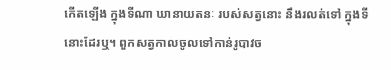កើតឡើង ក្នុងទីណា ឃានាយតនៈ របស់សត្វនោះ នឹងរលត់ទៅ ក្នុងទីនោះដែរឬ។ ពួកសត្វកាលចូលទៅកាន់រូបាវច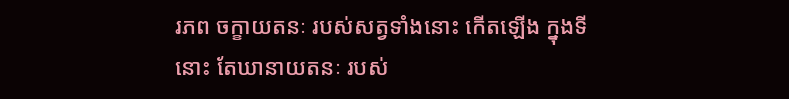រភព ចក្ខាយតនៈ របស់សត្វទាំងនោះ កើតឡើង ក្នុងទីនោះ តែឃានាយតនៈ របស់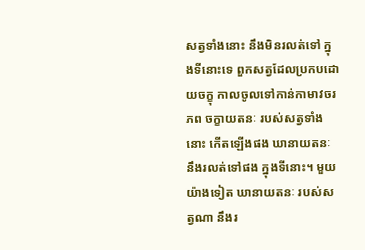សត្វទាំងនោះ នឹងមិនរលត់ទៅ ក្នុងទីនោះទេ ពួកសត្វដែលប្រកបដោយចក្ខុ កាលចូលទៅកាន់កាមាវចរភព ចក្ខាយតនៈ របស់សត្វទាំងនោះ កើតឡើងផង ឃានាយតនៈ នឹងរលត់ទៅផង ក្នុងទីនោះ។ មួយយ៉ាងទៀត ឃានាយតនៈ របស់សត្វណា នឹងរ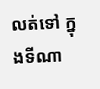លត់ទៅ ក្នុងទីណា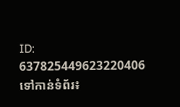ID: 637825449623220406
ទៅកាន់ទំព័រ៖